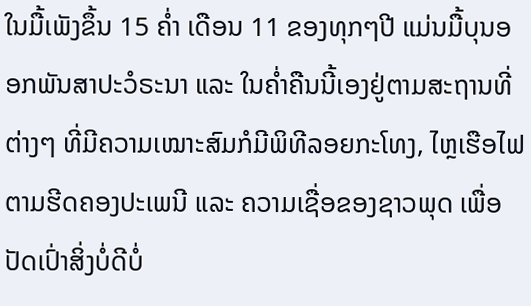ໃນມື້ເພັງຂຶ້ນ 15 ຄໍ່າ ເດືອນ 11 ຂອງທຸກໆປີ ແມ່ນມື້ບຸນອອກພັນສາປະວໍຣະນາ ແລະ ໃນຄໍ່າຄືນນີ້ເອງຢູ່ຕາມສະຖານທີ່ຕ່າງໆ ທີ່ມີຄວາມເໝາະສົມກໍມີພິທີລອຍກະໂທງ, ໄຫຼເຮືອໄຟ ຕາມຮີດຄອງປະເພນີ ແລະ ຄວາມເຊື່ອຂອງຊາວພຸດ ເພື່ອປັດເປົ່າສິ່ງບໍ່ດີບໍ່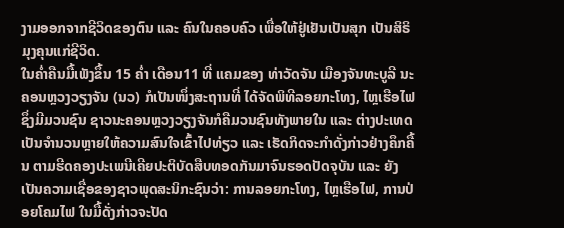ງາມອອກຈາກຊີວິດຂອງຕົນ ແລະ ຄົນໃນຄອບຄົວ ເພື່ອໃຫ້ຢູ່ເຢັນເປັນສຸກ ເປັນສິຣິມຸງຄຸນແກ່ຊີວິດ.
ໃນຄ່ຳຄືນມື້ເພັງຂຶ້ນ 15 ຄ່ຳ ເດືອນ11 ທີ່ ແຄມຂອງ ທ່າວັດຈັນ ເມືອງຈັນທະບູລີ ນະຄອນຫຼວງວຽງຈັນ (ນວ) ກໍເປັນໜຶ່ງສະຖານທີ່ ໄດ້ຈັດພິທີລອຍກະໂທງ, ໄຫຼເຮືອໄຟ ຊຶ່ງມີມວນຊົນ ຊາວນະຄອນຫຼວງວຽງຈັນກໍຄືມວນຊົນທັງພາຍໃນ ແລະ ຕ່າງປະເທດ ເປັນຈຳນວນຫຼາຍໃຫ້ຄວາມສົນໃຈເຂົ້າໄປທ່ຽວ ແລະ ເຮັດກິດຈະກຳດັ່ງກ່າວຢ່າງຄຶກຄື້ນ ຕາມຮີດຄອງປະເພນີເຄີຍປະຕິບັດສືບທອດກັນມາຈົນຮອດປັດຈຸບັນ ແລະ ຍັງເປັນຄວາມເຊື່ອຂອງຊາວພຸດສະນິກະຊົນວ່າ: ການລອຍກະໂທງ, ໄຫຼເຮືອໄຟ, ການປ່ອຍໂຄມໄຟ ໃນມື້ດັ່ງກ່າວຈະປັດ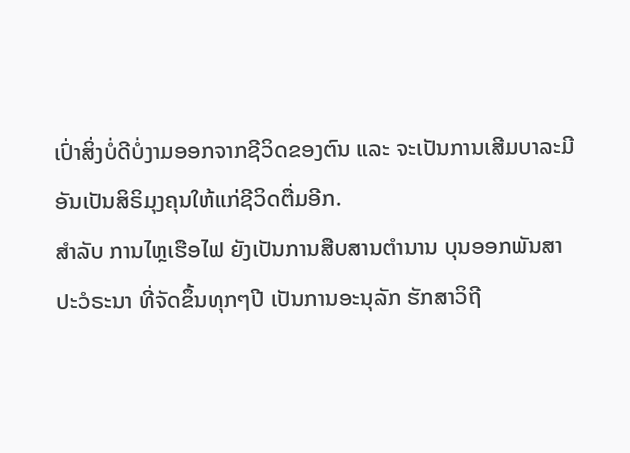ເປົ່າສິ່ງບໍ່ດີບໍ່ງາມອອກຈາກຊີວິດຂອງຕົນ ແລະ ຈະເປັນການເສີມບາລະມີອັນເປັນສິຣິມຸງຄຸນໃຫ້ແກ່ຊີວິດຕື່ມອີກ.
ສຳລັບ ການໄຫຼເຮືອໄຟ ຍັງເປັນການສືບສານຕຳນານ ບຸນອອກພັນສາປະວໍຣະນາ ທີ່ຈັດຂຶ້ນທຸກໆປີ ເປັນການອະນຸລັກ ຮັກສາວິຖີ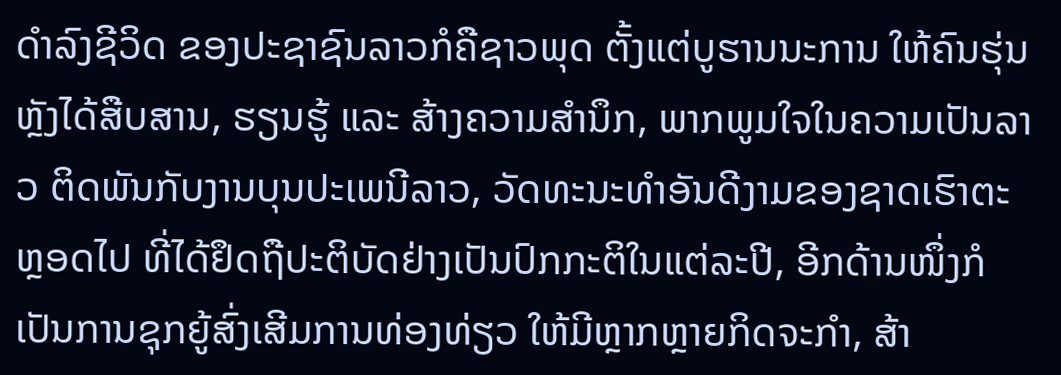ດຳລົງຊີວິດ ຂອງປະຊາຊົນລາວກໍຄືຊາວພຸດ ຕັ້ງແຕ່ບູຮານນະການ ໃຫ້ຄົນຮຸ່ນຫຼັງໄດ້ສືບສານ, ຮຽນຮູ້ ແລະ ສ້າງຄວາມສຳນຶກ, ພາກພູມໃຈໃນຄວາມເປັນລາວ ຕິດພັນກັບງານບຸນປະເພນີລາວ, ວັດທະນະທຳອັນດີງາມຂອງຊາດເຮົາຕະຫຼອດໄປ ທີ່ໄດ້ຢຶດຖືປະຕິບັດຢ່າງເປັນປົກກະຕິໃນແຕ່ລະປີ, ອີກດ້ານໜຶ່ງກໍເປັນການຊຸກຍູ້ສົ່ງເສີມການທ່ອງທ່ຽວ ໃຫ້ມີຫຼາກຫຼາຍກິດຈະກຳ, ສ້າ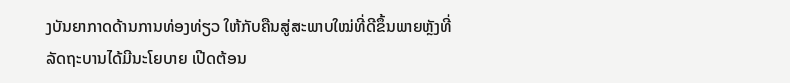ງບັນຍາກາດດ້ານການທ່ອງທ່ຽວ ໃຫ້ກັບຄືນສູ່ສະພາບໃໝ່ທີ່ດີຂຶ້ນພາຍຫຼັງທີ່ລັດຖະບານໄດ້ມີນະໂຍບາຍ ເປີດຕ້ອນ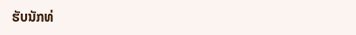ຮັບນັກທ່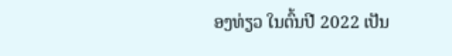ອງທ່ຽວ ໃນຕົ້ນປີ 2022 ເປັນ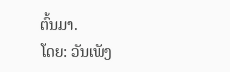ຕົ້ນມາ.
ໂດຍ: ວັນເພັງ